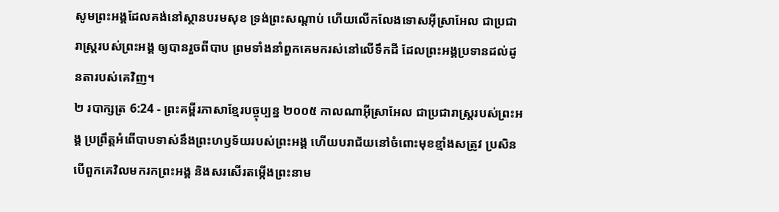សូមព្រះអង្គដែលគង់នៅស្ថានបរមសុខ ទ្រង់ព្រះសណ្ដាប់ ហើយលើកលែងទោសអ៊ីស្រាអែល ជាប្រជារាស្ត្ររបស់ព្រះអង្គ ឲ្យបានរួចពីបាប ព្រមទាំងនាំពួកគេមករស់នៅលើទឹកដី ដែលព្រះអង្គប្រទានដល់ដូនតារបស់គេវិញ។
២ របាក្សត្រ 6:24 - ព្រះគម្ពីរភាសាខ្មែរបច្ចុប្បន្ន ២០០៥ កាលណាអ៊ីស្រាអែល ជាប្រជារាស្ត្ររបស់ព្រះអង្គ ប្រព្រឹត្តអំពើបាបទាស់នឹងព្រះហឫទ័យរបស់ព្រះអង្គ ហើយបរាជ័យនៅចំពោះមុខខ្មាំងសត្រូវ ប្រសិនបើពួកគេវិលមករកព្រះអង្គ និងសរសើរតម្កើងព្រះនាម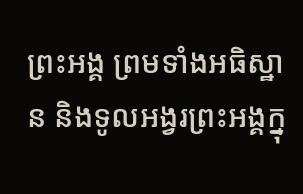ព្រះអង្គ ព្រមទាំងអធិស្ឋាន និងទូលអង្វរព្រះអង្គក្នុ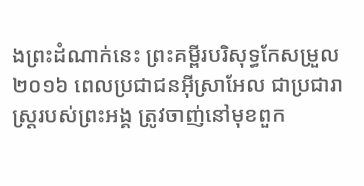ងព្រះដំណាក់នេះ ព្រះគម្ពីរបរិសុទ្ធកែសម្រួល ២០១៦ ពេលប្រជាជនអ៊ីស្រាអែល ជាប្រជារាស្ត្ររបស់ព្រះអង្គ ត្រូវចាញ់នៅមុខពួក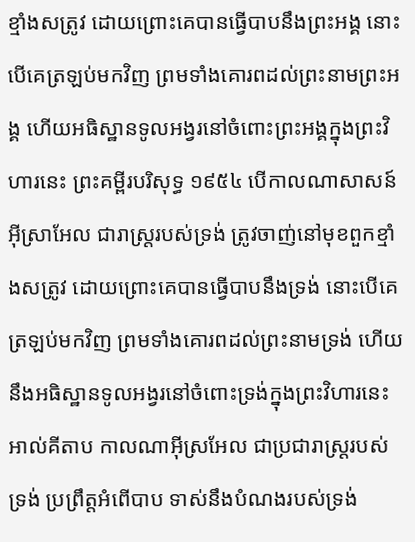ខ្មាំងសត្រូវ ដោយព្រោះគេបានធ្វើបាបនឹងព្រះអង្គ នោះបើគេត្រឡប់មកវិញ ព្រមទាំងគោរពដល់ព្រះនាមព្រះអង្គ ហើយអធិស្ឋានទូលអង្វរនៅចំពោះព្រះអង្គក្នុងព្រះវិហារនេះ ព្រះគម្ពីរបរិសុទ្ធ ១៩៥៤ បើកាលណាសាសន៍អ៊ីស្រាអែល ជារាស្ត្ររបស់ទ្រង់ ត្រូវចាញ់នៅមុខពួកខ្មាំងសត្រូវ ដោយព្រោះគេបានធ្វើបាបនឹងទ្រង់ នោះបើគេត្រឡប់មកវិញ ព្រមទាំងគោរពដល់ព្រះនាមទ្រង់ ហើយនឹងអធិស្ឋានទូលអង្វរនៅចំពោះទ្រង់ក្នុងព្រះវិហារនេះ អាល់គីតាប កាលណាអ៊ីស្រអែល ជាប្រជារាស្ត្ររបស់ទ្រង់ ប្រព្រឹត្តអំពើបាប ទាស់នឹងបំណងរបស់ទ្រង់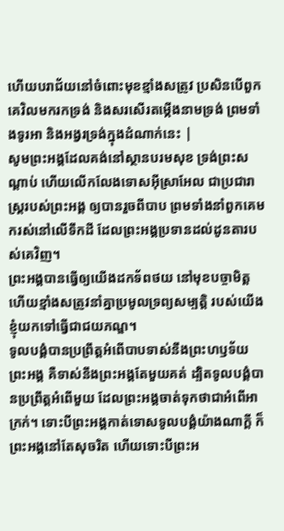ហើយបរាជ័យនៅចំពោះមុខខ្មាំងសត្រូវ ប្រសិនបើពួកគេវិលមករកទ្រង់ និងសរសើរតម្កើងនាមទ្រង់ ព្រមទាំងទូរអា និងអង្វរទ្រង់ក្នុងដំណាក់នេះ |
សូមព្រះអង្គដែលគង់នៅស្ថានបរមសុខ ទ្រង់ព្រះសណ្ដាប់ ហើយលើកលែងទោសអ៊ីស្រាអែល ជាប្រជារាស្ត្ររបស់ព្រះអង្គ ឲ្យបានរួចពីបាប ព្រមទាំងនាំពួកគេមករស់នៅលើទឹកដី ដែលព្រះអង្គប្រទានដល់ដូនតារបស់គេវិញ។
ព្រះអង្គបានធ្វើឲ្យយើងដកទ័ពថយ នៅមុខបច្ចាមិត្ត ហើយខ្មាំងសត្រូវនាំគ្នាប្រមូលទ្រព្យសម្បត្តិ របស់យើងខ្ញុំយកទៅធ្វើជាជយភណ្ឌ។
ទូលបង្គំបានប្រព្រឹត្តអំពើបាបទាស់នឹងព្រះហឫទ័យ ព្រះអង្គ គឺទាស់នឹងព្រះអង្គតែមួយគត់ ដ្បិតទូលបង្គំបានប្រព្រឹត្តអំពើមួយ ដែលព្រះអង្គចាត់ទុកថាជាអំពើអាក្រក់។ ទោះបីព្រះអង្គកាត់ទោសទូលបង្គំយ៉ាងណាក្ដី ក៏ព្រះអង្គនៅតែសុចរិត ហើយទោះបីព្រះអ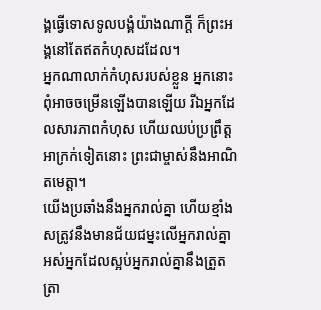ង្គធ្វើទោសទូលបង្គំយ៉ាងណាក្ដី ក៏ព្រះអង្គនៅតែឥតកំហុសដដែល។
អ្នកណាលាក់កំហុសរបស់ខ្លួន អ្នកនោះពុំអាចចម្រើនឡើងបានឡើយ រីឯអ្នកដែលសារភាពកំហុស ហើយឈប់ប្រព្រឹត្តអាក្រក់ទៀតនោះ ព្រះជាម្ចាស់នឹងអាណិតមេត្តា។
យើងប្រឆាំងនឹងអ្នករាល់គ្នា ហើយខ្មាំងសត្រូវនឹងមានជ័យជម្នះលើអ្នករាល់គ្នា អស់អ្នកដែលស្អប់អ្នករាល់គ្នានឹងត្រួតត្រា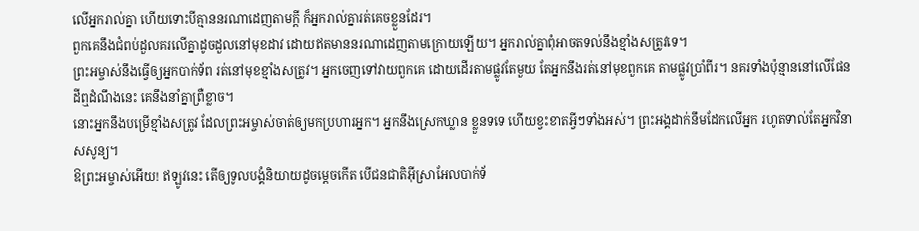លើអ្នករាល់គ្នា ហើយទោះបីគ្មាននរណាដេញតាមក្ដី ក៏អ្នករាល់គ្នារត់គេចខ្លួនដែរ។
ពួកគេនឹងជំពប់ដួលគរលើគ្នាដូចដួលនៅមុខដាវ ដោយឥតមាននរណាដេញតាមក្រោយឡើយ។ អ្នករាល់គ្នាពុំអាចតទល់នឹងខ្មាំងសត្រូវទេ។
ព្រះអម្ចាស់នឹងធ្វើឲ្យអ្នកបាក់ទ័ព រត់នៅមុខខ្មាំងសត្រូវ។ អ្នកចេញទៅវាយពួកគេ ដោយដើរតាមផ្លូវតែមួយ តែអ្នកនឹងរត់នៅមុខពួកគេ តាមផ្លូវប្រាំពីរ។ នគរទាំងប៉ុន្មាននៅលើផែនដីឮដំណឹងនេះ គេនឹងនាំគ្នាព្រឺខ្លាច។
នោះអ្នកនឹងបម្រើខ្មាំងសត្រូវ ដែលព្រះអម្ចាស់ចាត់ឲ្យមកប្រហារអ្នក។ អ្នកនឹងស្រេកឃ្លាន ខ្លួនទទេ ហើយខ្វះខាតអ្វីៗទាំងអស់។ ព្រះអង្គដាក់នឹមដែកលើអ្នក រហូតទាល់តែអ្នកវិនាសសូន្យ។
ឱព្រះអម្ចាស់អើយ! ឥឡូវនេះ តើឲ្យទូលបង្គំនិយាយដូចម្ដេចកើត បើជនជាតិអ៊ីស្រាអែលបាក់ទ័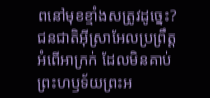ពនៅមុខខ្មាំងសត្រូវដូច្នេះ?
ជនជាតិអ៊ីស្រាអែលប្រព្រឹត្តអំពើអាក្រក់ ដែលមិនគាប់ព្រះហឫទ័យព្រះអ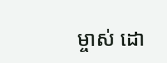ម្ចាស់ ដោ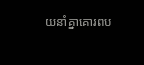យនាំគ្នាគោរពប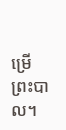ម្រើព្រះបាល។